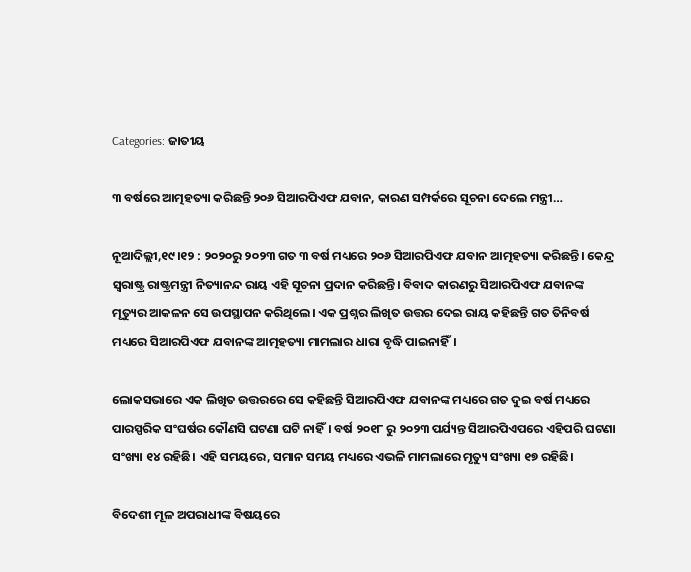Categories: ଜାତୀୟ

୩ ବର୍ଷରେ ଆତ୍ମହତ୍ୟା କରିଛନ୍ତି ୨୦୬ ସିଆରପିଏଫ ଯବାନ, କାରଣ ସମ୍ପର୍କରେ ସୂଚନା ଦେଲେ ମନ୍ତ୍ରୀ…

ନୂଆଦିଲ୍ଲୀ,୧୯।୧୨ : ୨୦୨୦ରୁ ୨୦୨୩ ଗତ ୩ ବର୍ଷ ମଧ୍ୟରେ ୨୦୬ ସିଆରପିଏଫ ଯବାନ ଆତ୍ମହତ୍ୟା କରିଛନ୍ତି। କେନ୍ଦ୍ର ସ୍ବରାଷ୍ଟ୍ର ରାଷ୍ଟ୍ରମନ୍ତ୍ରୀ ନିତ୍ୟାନନ୍ଦ ରାୟ ଏହି ସୂଚନା ପ୍ରଦାନ କରିଛନ୍ତି। ବିବାଦ କାରଣରୁ ସିଆରପିଏଫ ଯବାନଙ୍କ ମୃତ୍ୟୁର ଆକଳନ ସେ ଉପସ୍ଥାପନ କରିଥିଲେ। ଏକ ପ୍ରଶ୍ନର ଲିଖିତ ଉତ୍ତର ଦେଇ ରାୟ କହିଛନ୍ତି ଗତ ତିନିବର୍ଷ ମଧ୍ୟରେ ସିଆରପିଏଫ ଯବାନଙ୍କ ଆତ୍ମହତ୍ୟା ମାମଲାର ଧାରା ବୃଦ୍ଧି ପାଇନାହିଁ।

ଲୋକସଭାରେ ଏକ ଲିଖିତ ଉତ୍ତରରେ ସେ କହିଛନ୍ତି ସିଆରପିଏଫ ଯବାନଙ୍କ ମଧ୍ୟରେ ଗତ ଦୁଇ ବର୍ଷ ମଧ୍ୟରେ ପାରସ୍ପରିକ ସଂଘର୍ଷର କୌଣସି ଘଟଣା ଘଟି ନାହିଁ। ବର୍ଷ ୨୦୧୮ ରୁ ୨୦୨୩ ପର୍ଯ୍ୟନ୍ତ ସିଆରପିଏପରେ ଏହିପରି ଘଟଣା ସଂଖ୍ୟା ୧୪ ରହିଛି। ଏହି ସମୟରେ, ସମାନ ସମୟ ମଧ୍ୟରେ ଏଭଳି ମାମଲାରେ ମୃତ୍ୟୁ ସଂଖ୍ୟା ୧୭ ରହିଛି।

ବିଦେଶୀ ମୂଳ ଅପରାଧୀଙ୍କ ବିଷୟରେ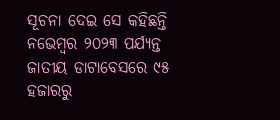ସୂଚନା ଦେଇ ସେ କହିଛନ୍ତି ନଭେମ୍ବର ୨୦୨୩ ପର୍ଯ୍ୟନ୍ତ ଜାତୀୟ ଡାଟାବେସରେ ୯୫ ହଜାରରୁ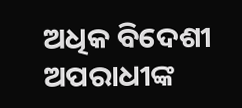ଅଧିକ ବିଦେଶୀ ଅପରାଧୀଙ୍କ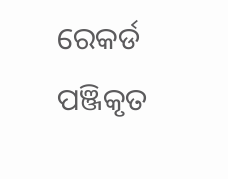ରେକର୍ଡ ପଞ୍ଜିକୃତ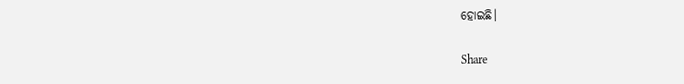ହୋଇଛି।

Share